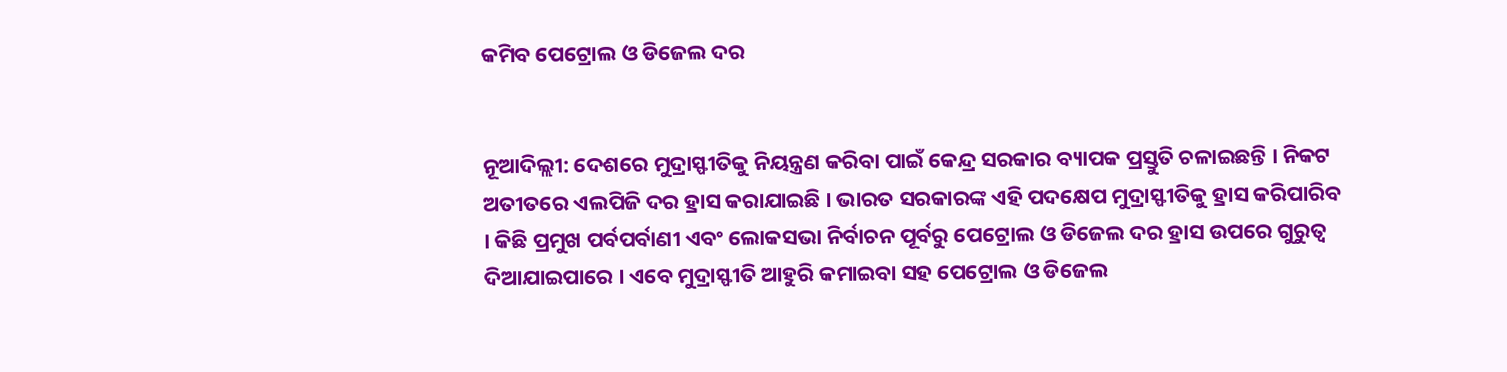କମିବ ପେଟ୍ରୋଲ ଓ ଡିଜେଲ ଦର


ନୂଆଦିଲ୍ଲୀ: ଦେଶରେ ମୁଦ୍ରାସ୍ଫୀତିକୁ ନିୟନ୍ତ୍ରଣ କରିବା ପାଇଁ କେନ୍ଦ୍ର ସରକାର ବ୍ୟାପକ ପ୍ରସ୍ତୁତି ଚଳାଇଛନ୍ତି । ନିକଟ ଅତୀତରେ ଏଲପିଜି ଦର ହ୍ରାସ କରାଯାଇଛି । ଭାରତ ସରକାରଙ୍କ ଏହି ପଦକ୍ଷେପ ମୁଦ୍ରାସ୍ଫୀତିକୁ ହ୍ରାସ କରିପାରିବ । କିଛି ପ୍ରମୁଖ ପର୍ବପର୍ବାଣୀ ଏବଂ ଲୋକସଭା ନିର୍ବାଚନ ପୂର୍ବରୁ ପେଟ୍ରୋଲ ଓ ଡିଜେଲ ଦର ହ୍ରାସ ଉପରେ ଗୁରୁତ୍ୱ ଦିଆଯାଇପାରେ । ଏବେ ମୁଦ୍ରାସ୍ଫୀତି ଆହୁରି କମାଇବା ସହ ପେଟ୍ରୋଲ ଓ ଡିଜେଲ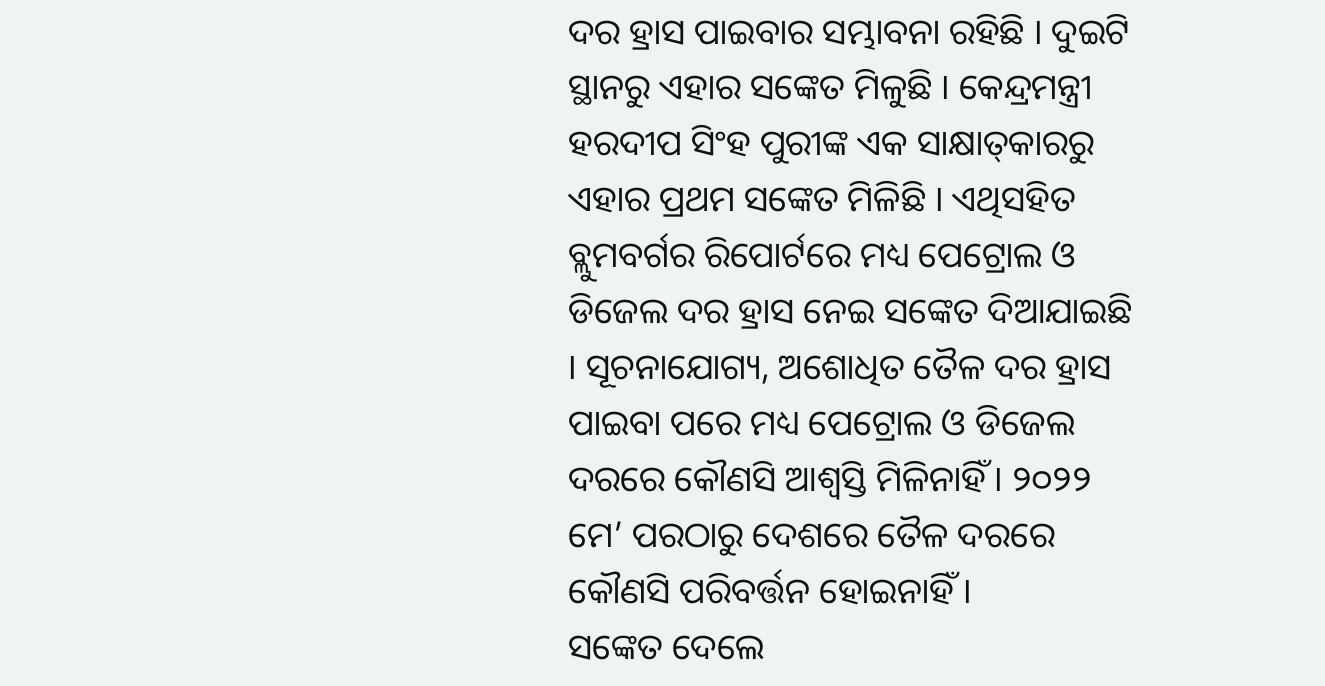ଦର ହ୍ରାସ ପାଇବାର ସମ୍ଭାବନା ରହିଛି । ଦୁଇଟି ସ୍ଥାନରୁ ଏହାର ସଙ୍କେତ ମିଳୁଛି । କେନ୍ଦ୍ରମନ୍ତ୍ରୀ ହରଦୀପ ସିଂହ ପୁରୀଙ୍କ ଏକ ସାକ୍ଷାତ୍‍କାରରୁ ଏହାର ପ୍ରଥମ ସଙ୍କେତ ମିଳିଛି । ଏଥିସହିତ ବ୍ଲୁମବର୍ଗର ରିପୋର୍ଟରେ ମଧ୍ୟ ପେଟ୍ରୋଲ ଓ ଡିଜେଲ ଦର ହ୍ରାସ ନେଇ ସଙ୍କେତ ଦିଆଯାଇଛି । ସୂଚନାଯୋଗ୍ୟ, ଅଶୋଧିତ ତୈଳ ଦର ହ୍ରାସ ପାଇବା ପରେ ମଧ୍ୟ ପେଟ୍ରୋଲ ଓ ଡିଜେଲ ଦରରେ କୌଣସି ଆଶ୍ୱସ୍ତି ମିଳିନାହିଁ । ୨୦୨୨ ମେ’ ପରଠାରୁ ଦେଶରେ ତୈଳ ଦରରେ କୌଣସି ପରିବର୍ତ୍ତନ ହୋଇନାହିଁ ।
ସଙ୍କେତ ଦେଲେ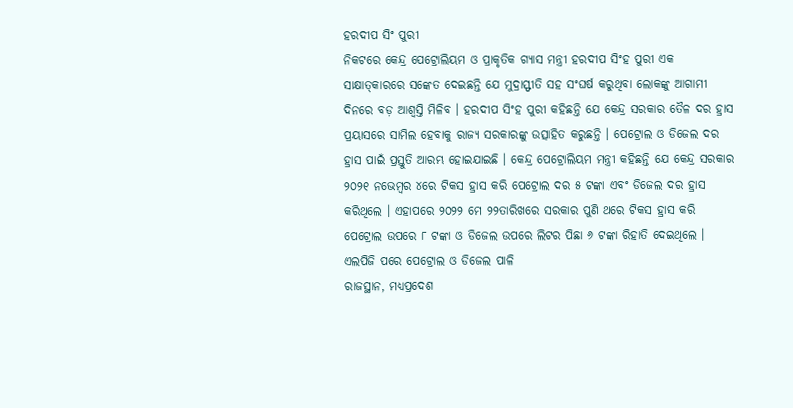ହରଦୀପ ସିଂ ପୁରୀ
ନିକଟରେ କେନ୍ଦ୍ର ପେଟ୍ରୋଲିୟମ ଓ ପ୍ରାକୃତିକ ଗ୍ୟାସ ମନ୍ତ୍ରୀ ହରଦୀପ ସିଂହ ପୁରୀ ଏକ ସାକ୍ଷାତ୍‍କାରରେ ସଙ୍କେତ ଦେଇଛନ୍ତି ଯେ ମୁଦ୍ରାସ୍ଫୀତି ସହ ସଂଘର୍ଷ କରୁଥିବା ଲୋକଙ୍କୁ ଆଗାମୀ ଦିନରେ ବଡ଼ ଆଶ୍ୱସ୍ତି ମିଳିବ । ହରଦୀପ ସିଂହ ପୁରୀ କହିଛନ୍ତି ଯେ କେନ୍ଦ୍ର ସରକାର ତୈଳ ଦର ହ୍ରାସ ପ୍ରୟାସରେ ସାମିଲ ହେବାକୁ ରାଜ୍ୟ ସରକାରଙ୍କୁ ଉତ୍ସାହିତ କରୁଛନ୍ତି । ପେଟ୍ରୋଲ ଓ ଡିଜେଲ ଦର ହ୍ରାସ ପାଇଁ ପ୍ରସ୍ତୁତି ଆରମ୍ଭ ହୋଇଯାଇଛି । କେନ୍ଦ୍ର ପେଟ୍ରୋଲିୟମ ମନ୍ତ୍ରୀ କହିଛନ୍ତି ଯେ କେନ୍ଦ୍ର ସରକାର ୨୦୨୧ ନଭେମ୍ବର ୪ରେ ଟିକସ ହ୍ରାସ କରି ପେଟ୍ରୋଲ ଦର ୫ ଟଙ୍କା ଏବଂ ଡିଜେଲ ଦର ହ୍ରାସ କରିଥିଲେ । ଏହାପରେ ୨୦୨୨ ମେ ୨୨ତାରିଖରେ ସରକାର ପୁଣି ଥରେ ଟିକସ ହ୍ରାସ କରି ପେଟ୍ରୋଲ ଉପରେ ୮ ଟଙ୍କା ଓ ଡିଜେଲ ଉପରେ ଲିଟର ପିଛା ୬ ଟଙ୍କା ରିହାତି ଦେଇଥିଲେ ।
ଏଲପିଜି ପରେ ପେଟ୍ରୋଲ ଓ ଡିଜେଲ ପାଳି
ରାଜସ୍ଥାନ, ମଧ୍ୟପ୍ରଦେଶ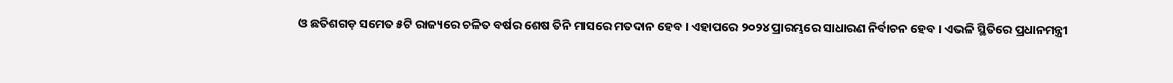ଓ ଛତିଶଗଡ଼ ସମେତ ୫ଟି ରାଜ୍ୟରେ ଚଳିତ ବର୍ଷର ଶେଷ ତିନି ମାସରେ ମତଦାନ ହେବ । ଏହାପରେ ୨୦୨୪ ପ୍ରାରମ୍ଭରେ ସାଧାରଣ ନିର୍ବାଚନ ହେବ । ଏଭଳି ସ୍ଥିତିରେ ପ୍ରଧାନମନ୍ତ୍ରୀ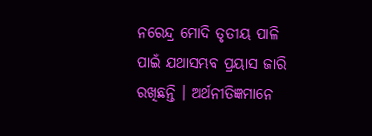ନରେନ୍ଦ୍ର ମୋଦି ତୃତୀୟ ପାଳି ପାଇଁ ଯଥାସମ୍ଭବ ପ୍ରୟାସ ଜାରି ରଖିଛନ୍ତି । ଅର୍ଥନୀତିଜ୍ଞମାନେ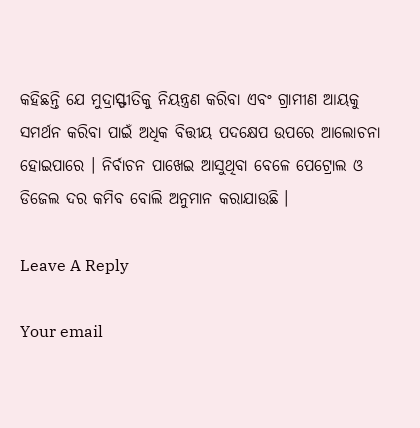କହିଛନ୍ତି ଯେ ମୁଦ୍ରାସ୍ଫୀତିକୁ ନିୟନ୍ତ୍ରଣ କରିବା ଏବଂ ଗ୍ରାମୀଣ ଆୟକୁ ସମର୍ଥନ କରିବା ପାଇଁ ଅଧିକ ବିତ୍ତୀୟ ପଦକ୍ଷେପ ଉପରେ ଆଲୋଚନା ହୋଇପାରେ । ନିର୍ବାଚନ ପାଖେଇ ଆସୁଥିବା ବେଳେ ପେଟ୍ରୋଲ ଓ ଡିଜେଲ ଦର କମିବ ବୋଲି ଅନୁମାନ କରାଯାଉଛି ।

Leave A Reply

Your email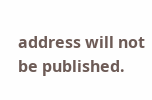address will not be published.